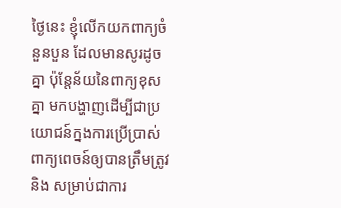ថ្ងៃនេះ ខ្ញុំលើកយកពាក្យចំនួនបួន ដែលមានសូរដូចគ្នា ប៉ុន្តែន័យនៃពាក្យខុសគ្នា មកបង្ហាញដើម្បីជាប្រយោជន៍ក្នងការប្រើប្រាស់ពាក្យពេចន៍ឲ្យបានត្រឹមត្រូវ និង សម្រាប់ជាការ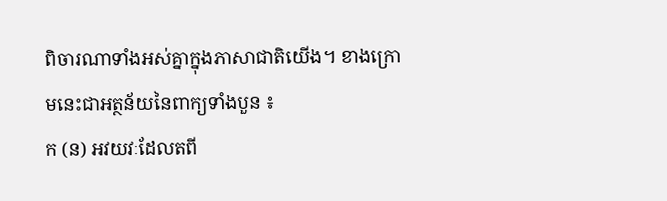ពិចារណាទាំងអស់គ្នាក្នុងភាសាជាតិយើង។ ខាងក្រោមនេះជាអត្ថន័យនៃពាក្យទាំងបួន ៖
ក (ន) អវយវៈដែលតពី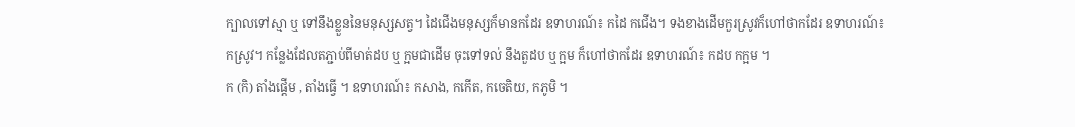ក្បាលទៅស្មា ឬ ទៅនឹងខ្លួននៃមនុស្សសត្វ។ ដៃជើងមនុស្សក៏មានកដែរ ឧទាហរណ៍៖ កដៃ កជើង។ ទងខាងដើមកួរស្រូវក៏ហៅថាកដែរ ឧទាហរណ៍៖ កស្រូវ។ កន្លែងដែលតភ្ជាប់ពីមាត់ដប ឬ ក្អមជាដើម ចុះទៅទល់ នឹងតួដប ឬ ក្អម ក៏ហៅថាកដែរ ឧទាហរណ៍៖ កដប កក្អម ។
ក (កិ) តាំងផ្ដើម , តាំងធើ្វ ។ ឧទាហរណ៍៖ កសាង, កកើត, កចេតិយ, កភូមិ ។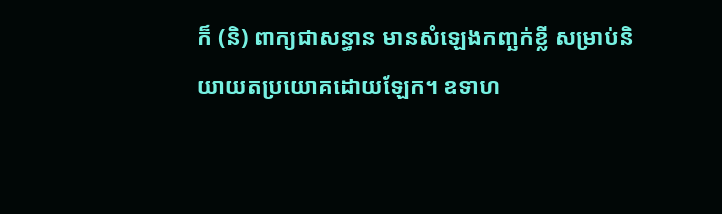ក៏ (និ) ពាក្យជាសន្ធាន មានសំឡេងកញ្ឆក់ខ្លី សម្រាប់និយាយតប្រយោគដោយឡែក។ ឧទាហ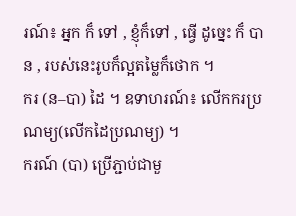រណ៍៖ អ្នក ក៏ ទៅ , ខ្ញុំក៏ទៅ , ធើ្វ ដូច្នេះ ក៏ បាន , របស់នេះរូបក៏ល្អតម្លៃក៏ថោក ។
ករ (ន–បា) ដៃ ។ ឧទាហរណ៍៖ លើកករប្រណម្យ(លើកដៃប្រណម្យ) ។
ករណ៍ (បា) ប្រើភ្ជាប់ជាមួ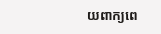យពាក្យពេ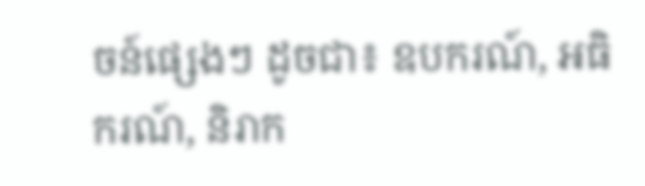ចន៍ផ្សេងៗ ដូចជា៖ ឧបករណ៍, អធិករណ៍, និរាក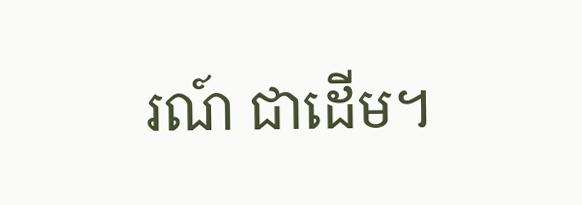រណ៍ ជាដើម។